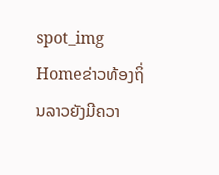spot_img
Homeຂ່າວທ້ອງຖິ່ນລາວຍັງມີຄວາ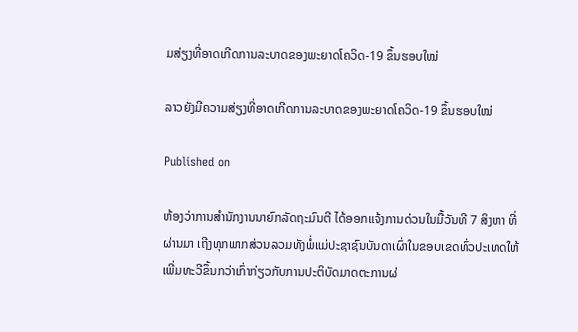ມສ່ຽງທີ່ອາດເກີດການລະບາດຂອງພະຍາດໂຄວິດ-19 ຂຶ້ນຮອບໃໝ່

ລາວຍັງມີຄວາມສ່ຽງທີ່ອາດເກີດການລະບາດຂອງພະຍາດໂຄວິດ-19 ຂຶ້ນຮອບໃໝ່

Published on

ຫ້ອງວ່າການສໍານັກງານນາຍົກລັດຖະມົນຕີ ໄດ້ອອກແຈ້ງການດ່ວນໃນມື້ວັນທີ 7 ສິງຫາ ທີ່ຜ່ານມາ ເຖີງທຸກພາກສ່ວນລວມທັງພໍ່ແມ່ປະຊາຊົນບັນດາເຜົ່າໃນຂອບເຂດທົ່ວປະເທດໃຫ້ເພີ່ມທະວີຂຶ້ນກວ່າເກົ່າກ່ຽວກັບການປະຕິບັດມາດຕະການຜ່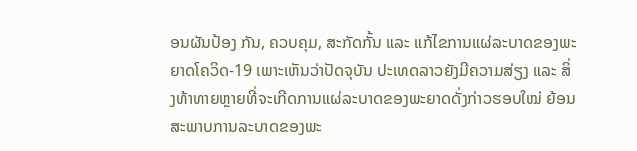ອນຜັນປ້ອງ ກັນ, ຄວບຄຸມ, ສະກັດກັ້ນ ແລະ ແກ້ໄຂການແຜ່ລະບາດຂອງພະຍາດໂຄວິດ-19 ເພາະເຫັນວ່າປັດຈຸບັນ ປະເທດລາວຍັງມີຄວາມສ່ຽງ ແລະ ສິ່ງທ້າທາຍຫຼາຍທີ່ຈະເກີດການແຜ່ລະບາດຂອງພະຍາດດັ່ງກ່າວຮອບໃໝ່ ຍ້ອນສະພາບການລະບາດຂອງພະ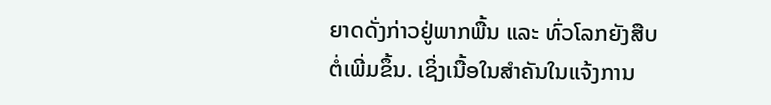ຍາດດັ່ງກ່າວຢູ່ພາກພື້ນ ແລະ ທົ່ວໂລກຍັງສືບຕໍ່ເພີ່ມຂຶ້ນ. ເຊິ່ງເນື້ອໃນສຳຄັນໃນແຈ້ງການ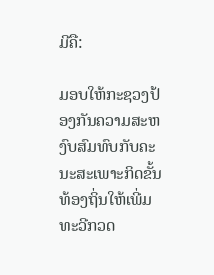ມີຄື:

ມອບໃຫ້ກະຊວງປ້ອງກັນຄວາມສະຫງົບສົມທົບກັບຄະນະສະເພາະກິດຂັ້ນທ້ອງຖິ່ນໃຫ້ເພີ່ມທະວີກວດ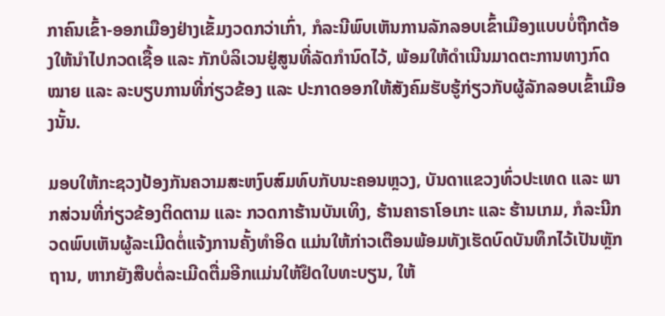ກາຄົນເຂົ້າ-ອອກເມືອງຢ່າງເຂັ້ມງວດກວ່າເກົ່າ, ກໍລະນີພົບເຫັນການລັກລອບເຂົ້າເມືອງແບບບໍ່ຖືກຕ້ອງໃຫ້ນໍາໄປກວດເຊື້ອ ແລະ ກັກບໍລິເວນຢູ່ສູນທີ່ລັດກໍານົດໄວ້, ພ້ອມໃຫ້ດໍາເນີນມາດຕະການທາງກົດໝາຍ ແລະ ລະບຽບການທີ່ກ່ຽວຂ້ອງ ແລະ ປະກາດອອກໃຫ້ສັງຄົມຮັບຮູ້ກ່ຽວກັບຜູ້ລັກລອບເຂົ້າເມືອງນັ້ນ.

ມອບໃຫ້ກະຊວງປ້ອງກັນຄວາມສະຫງົບສົມທົບກັບນະຄອນຫຼວງ, ບັນດາແຂວງທົ່ວປະເທດ ແລະ ພາກສ່ວນທີ່ກ່ຽວຂ້ອງຕິດຕາມ ແລະ ກວດກາຮ້ານບັນເທິງ, ຮ້ານຄາຣາໂອເກະ ແລະ ຮ້ານເກມ, ກໍລະນີກວດພົບເຫັນຜູ້ລະເມີດຕໍ່ແຈ້ງການຄັ້ງທໍາອິດ ແມ່ນໃຫ້ກ່າວເຕືອນພ້ອມທັງເຮັດບົດບັນທຶກໄວ້ເປັນຫຼັກຖານ, ຫາກຍັງສືບຕໍ່ລະເມີດຕື່ມອີກແມ່ນໃຫ້ຢຶດໃບທະບຽນ, ໃຫ້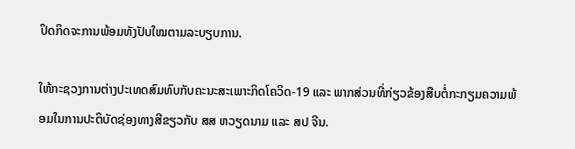ປິດກິດຈະການພ້ອມທັງປັບໃໝຕາມລະບຽບການ.

ໃຫ້ກະຊວງການຕ່າງປະເທດສົມທົບກັບຄະນະສະເພາະກິດໂຄວິດ-19 ແລະ ພາກສ່ວນທີ່ກ່ຽວຂ້ອງສືບຕໍ່ກະກຽມຄວາມພ້ອມໃນການປະຕິບັດຊ່ອງທາງສີຂຽວກັບ ສສ ຫວຽດນາມ ແລະ ສປ ຈີນ.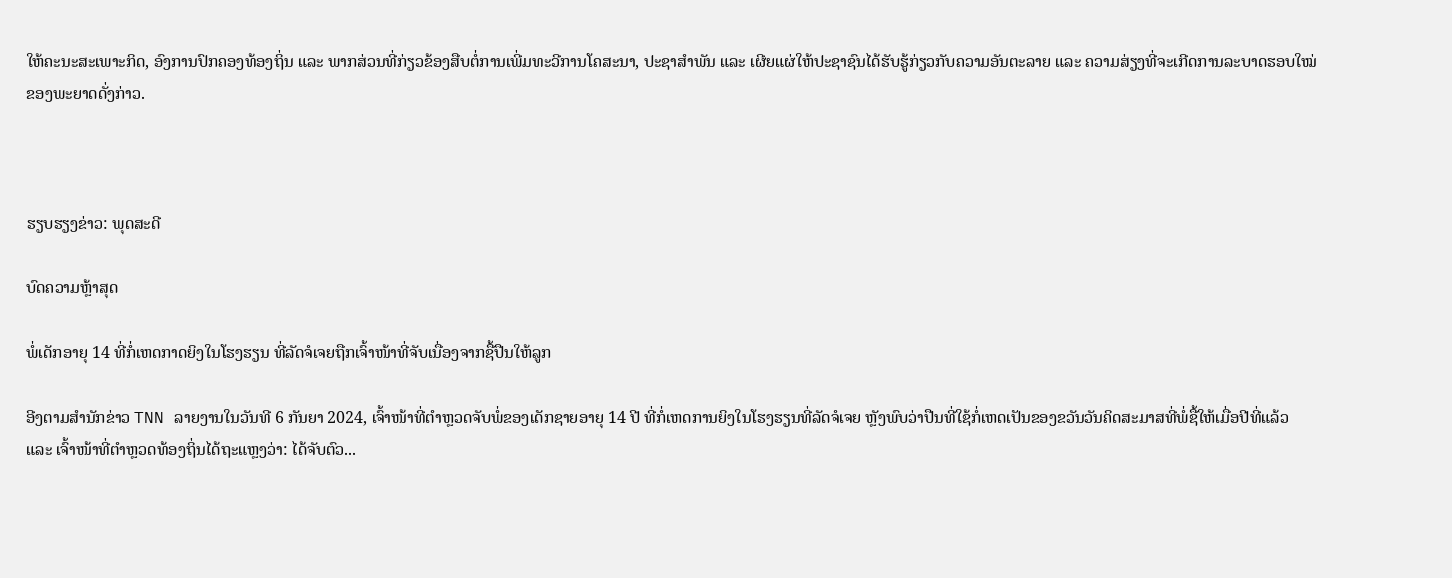ໃຫ້ຄະນະສະເພາະກິດ, ອົງການປົກຄອງທ້ອງຖິ່ນ ແລະ ພາກສ່ວນທີ່ກ່ຽວຂ້ອງສືບຕໍ່ການເພີ່ມທະວີການໂຄສະນາ, ປະຊາສໍາພັນ ແລະ ເຜີຍແຜ່ໃຫ້ປະຊາຊົນໄດ້ຮັບຮູ້ກ່ຽວກັບຄວາມອັນຕະລາຍ ແລະ ຄວາມສ່ຽງທີ່ຈະເກີດການລະບາດຮອບໃໝ່ຂອງພະຍາດດັ່ງກ່າວ.



ຮຽບຮຽງຂ່າວ: ພຸດສະດີ

ບົດຄວາມຫຼ້າສຸດ

ພໍ່ເດັກອາຍຸ 14 ທີ່ກໍ່ເຫດກາດຍິງໃນໂຮງຮຽນ ທີ່ລັດຈໍເຈຍຖືກເຈົ້າໜ້າທີ່ຈັບເນື່ອງຈາກຊື້ປືນໃຫ້ລູກ

ອີງຕາມສຳນັກຂ່າວ TNN ລາຍງານໃນວັນທີ 6 ກັນຍາ 2024, ເຈົ້າໜ້າທີ່ຕຳຫຼວດຈັບພໍ່ຂອງເດັກຊາຍອາຍຸ 14 ປີ ທີ່ກໍ່ເຫດການຍິງໃນໂຮງຮຽນທີ່ລັດຈໍເຈຍ ຫຼັງພົບວ່າປືນທີ່ໃຊ້ກໍ່ເຫດເປັນຂອງຂວັນວັນຄິດສະມາສທີ່ພໍ່ຊື້ໃຫ້ເມື່ອປີທີ່ແລ້ວ ແລະ ເຈົ້າໜ້າທີ່ຕຳຫຼວດທ້ອງຖິ່ນໄດ້ຖະແຫຼງວ່າ: ໄດ້ຈັບຕົວ...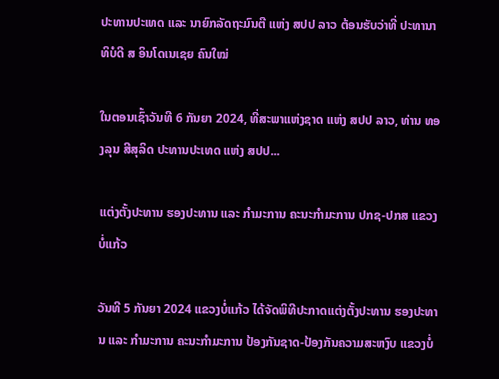ປະທານປະເທດ ແລະ ນາຍົກລັດຖະມົນຕີ ແຫ່ງ ສປປ ລາວ ຕ້ອນຮັບວ່າທີ່ ປະທານາທິບໍດີ ສ ອິນໂດເນເຊຍ ຄົນໃໝ່

ໃນຕອນເຊົ້າວັນທີ 6 ກັນຍາ 2024, ທີ່ສະພາແຫ່ງຊາດ ແຫ່ງ ສປປ ລາວ, ທ່ານ ທອງລຸນ ສີສຸລິດ ປະທານປະເທດ ແຫ່ງ ສປປ...

ແຕ່ງຕັ້ງປະທານ ຮອງປະທານ ແລະ ກຳມະການ ຄະນະກຳມະການ ປກຊ-ປກສ ແຂວງບໍ່ແກ້ວ

ວັນທີ 5 ກັນຍາ 2024 ແຂວງບໍ່ແກ້ວ ໄດ້ຈັດພິທີປະກາດແຕ່ງຕັ້ງປະທານ ຮອງປະທານ ແລະ ກຳມະການ ຄະນະກຳມະການ ປ້ອງກັນຊາດ-ປ້ອງກັນຄວາມສະຫງົບ ແຂວງບໍ່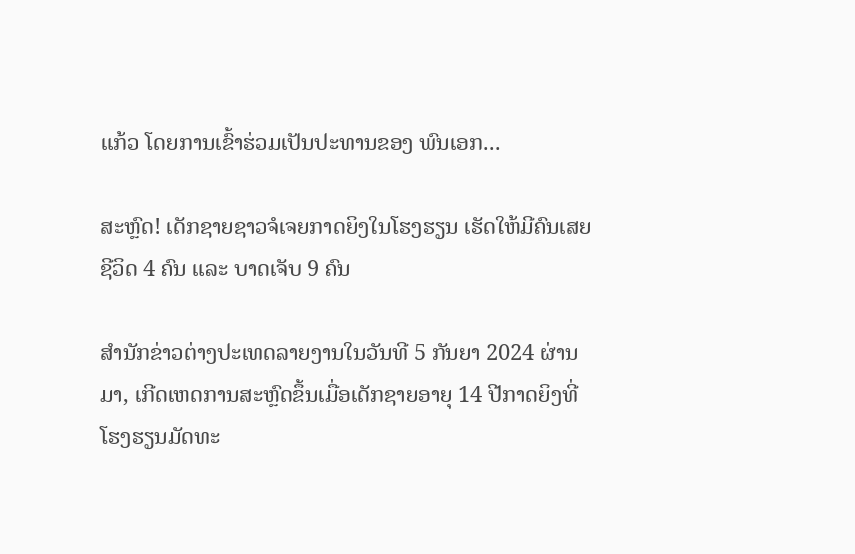ແກ້ວ ໂດຍການເຂົ້າຮ່ວມເປັນປະທານຂອງ ພົນເອກ...

ສະຫຼົດ! ເດັກຊາຍຊາວຈໍເຈຍກາດຍິງໃນໂຮງຮຽນ ເຮັດໃຫ້ມີຄົນເສຍຊີວິດ 4 ຄົນ ແລະ ບາດເຈັບ 9 ຄົນ

ສຳນັກຂ່າວຕ່າງປະເທດລາຍງານໃນວັນທີ 5 ກັນຍາ 2024 ຜ່ານມາ, ເກີດເຫດການສະຫຼົດຂຶ້ນເມື່ອເດັກຊາຍອາຍຸ 14 ປີກາດຍິງທີ່ໂຮງຮຽນມັດທະ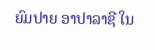ຍົມປາຍ ອາປາລາຊີ ໃນ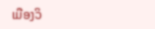ເມືອງວິ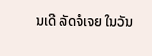ນເດີ ລັດຈໍເຈຍ ໃນວັນ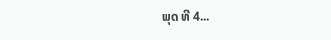ພຸດ ທີ 4...